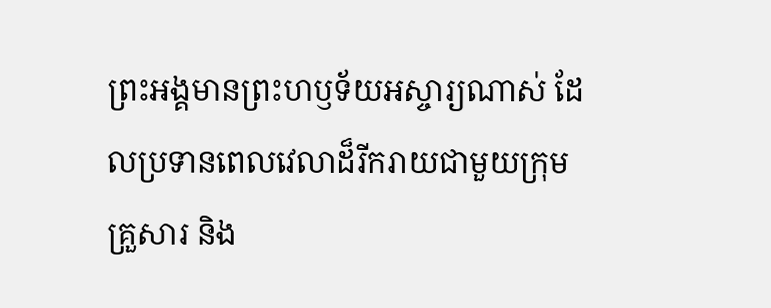ព្រះអង្គមានព្រះហឫទ័យអស្ចារ្យណាស់ ដែលប្រទានពេលវេលាដ៏រីករាយជាមួយក្រុមគ្រួសារ និង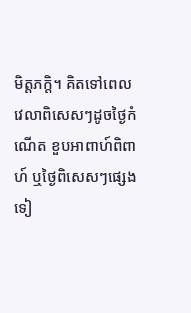មិត្តភក្តិ។ គិតទៅពេលវេលាពិសេសៗដូចថ្ងៃកំណើត ខួបអាពាហ៍ពិពាហ៍ ឬថ្ងៃពិសេសៗផ្សេងទៀ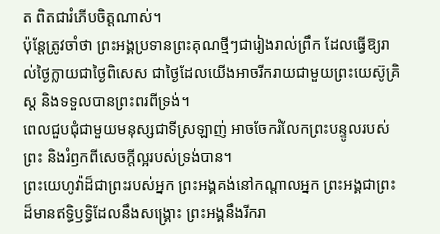ត ពិតជារំភើបចិត្តណាស់។
ប៉ុន្តែត្រូវចាំថា ព្រះអង្គប្រទានព្រះគុណថ្មីៗជារៀងរាល់ព្រឹក ដែលធ្វើឱ្យរាល់ថ្ងៃក្លាយជាថ្ងៃពិសេស ជាថ្ងៃដែលយើងអាចរីករាយជាមួយព្រះយេស៊ូគ្រិស្ដ និងទទួលបានព្រះពរពីទ្រង់។
ពេលជួបជុំជាមួយមនុស្សជាទីស្រឡាញ់ អាចចែករំលែកព្រះបន្ទូលរបស់ព្រះ និងរំឭកពីសេចក្ដីល្អរបស់ទ្រង់បាន។
ព្រះយេហូវ៉ាដ៏ជាព្រះរបស់អ្នក ព្រះអង្គគង់នៅកណ្ដាលអ្នក ព្រះអង្គជាព្រះដ៏មានឥទ្ធិឫទ្ធិដែលនឹងសង្គ្រោះ ព្រះអង្គនឹងរីករា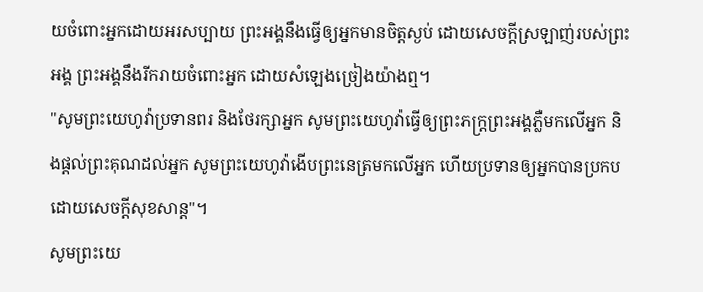យចំពោះអ្នកដោយអរសប្បាយ ព្រះអង្គនឹងធ្វើឲ្យអ្នកមានចិត្តស្ងប់ ដោយសេចក្ដីស្រឡាញ់របស់ព្រះអង្គ ព្រះអង្គនឹងរីករាយចំពោះអ្នក ដោយសំឡេងច្រៀងយ៉ាងឮ។
"សូមព្រះយេហូវ៉ាប្រទានពរ និងថែរក្សាអ្នក សូមព្រះយេហូវ៉ាធ្វើឲ្យព្រះភក្ត្រព្រះអង្គភ្លឺមកលើអ្នក និងផ្តល់ព្រះគុណដល់អ្នក សូមព្រះយេហូវ៉ាងើបព្រះនេត្រមកលើអ្នក ហើយប្រទានឲ្យអ្នកបានប្រកបដោយសេចក្ដីសុខសាន្ត"។
សូមព្រះយេ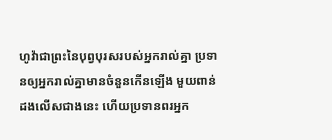ហូវ៉ាជាព្រះនៃបុព្វបុរសរបស់អ្នករាល់គ្នា ប្រទានឲ្យអ្នករាល់គ្នាមានចំនួនកើនឡើង មួយពាន់ដងលើសជាងនេះ ហើយប្រទានពរអ្នក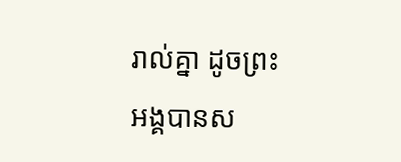រាល់គ្នា ដូចព្រះអង្គបានស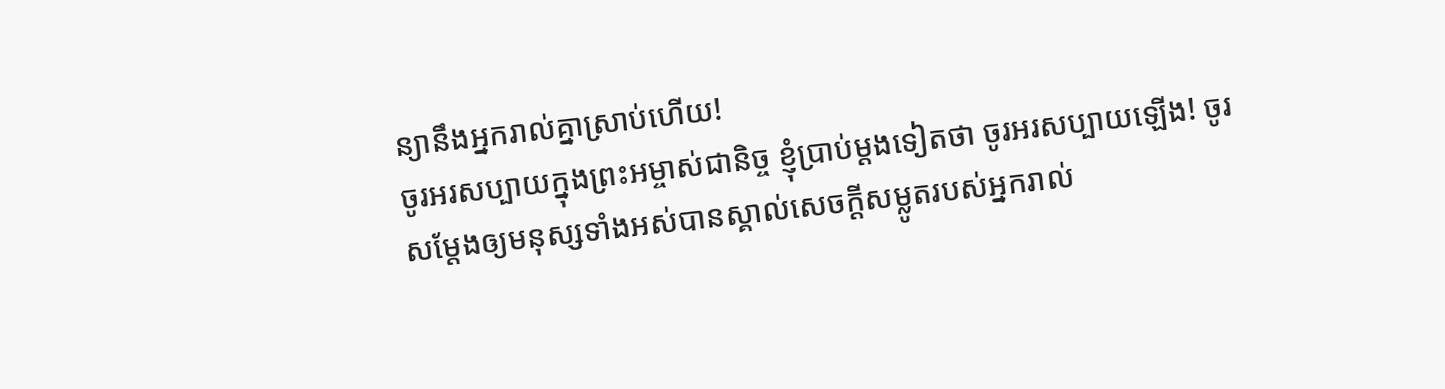ន្យានឹងអ្នករាល់គ្នាស្រាប់ហើយ!
ចូរអរសប្បាយក្នុងព្រះអម្ចាស់ជានិច្ច ខ្ញុំប្រាប់ម្តងទៀតថា ចូរអរសប្បាយឡើង! ចូរសម្តែងឲ្យមនុស្សទាំងអស់បានស្គាល់សេចក្ដីសម្លូតរបស់អ្នករាល់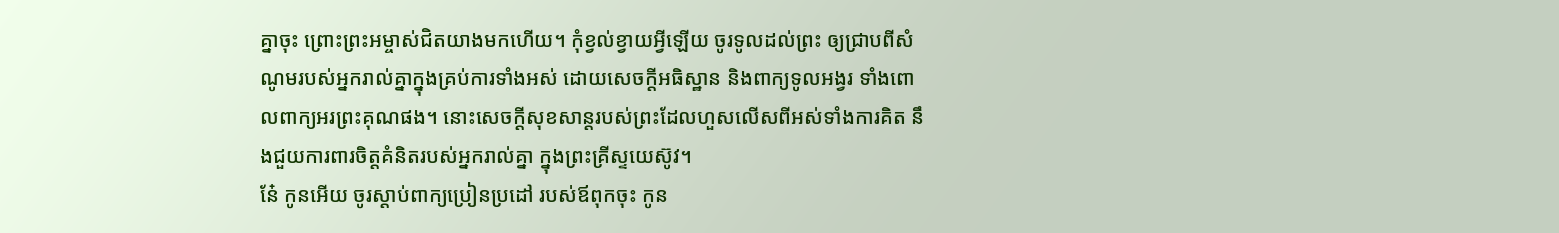គ្នាចុះ ព្រោះព្រះអម្ចាស់ជិតយាងមកហើយ។ កុំខ្វល់ខ្វាយអ្វីឡើយ ចូរទូលដល់ព្រះ ឲ្យជ្រាបពីសំណូមរបស់អ្នករាល់គ្នាក្នុងគ្រប់ការទាំងអស់ ដោយសេចក្ដីអធិស្ឋាន និងពាក្យទូលអង្វរ ទាំងពោលពាក្យអរព្រះគុណផង។ នោះសេចក្ដីសុខសាន្តរបស់ព្រះដែលហួសលើសពីអស់ទាំងការគិត នឹងជួយការពារចិត្តគំនិតរបស់អ្នករាល់គ្នា ក្នុងព្រះគ្រីស្ទយេស៊ូវ។
នែ៎ កូនអើយ ចូរស្តាប់ពាក្យប្រៀនប្រដៅ របស់ឪពុកចុះ កូន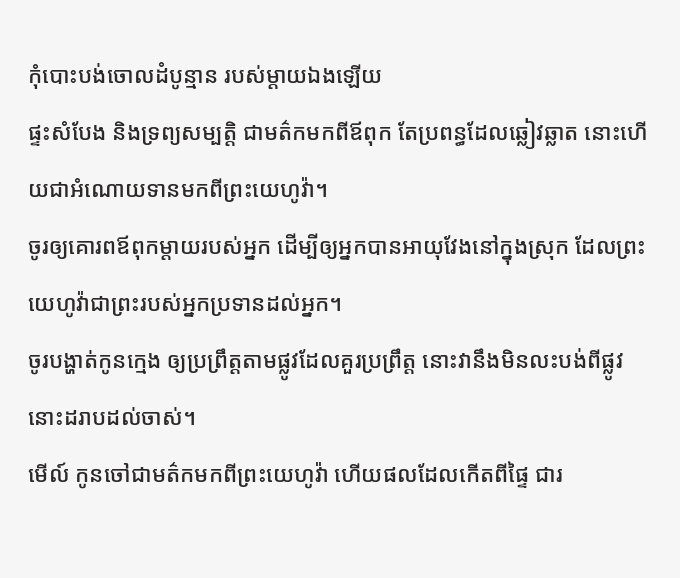កុំបោះបង់ចោលដំបូន្មាន របស់ម្តាយឯងឡើយ
ផ្ទះសំបែង និងទ្រព្យសម្បត្តិ ជាមត៌កមកពីឪពុក តែប្រពន្ធដែលឆ្លៀវឆ្លាត នោះហើយជាអំណោយទានមកពីព្រះយេហូវ៉ា។
ចូរឲ្យគោរពឪពុកម្តាយរបស់អ្នក ដើម្បីឲ្យអ្នកបានអាយុវែងនៅក្នុងស្រុក ដែលព្រះយេហូវ៉ាជាព្រះរបស់អ្នកប្រទានដល់អ្នក។
ចូរបង្ហាត់កូនក្មេង ឲ្យប្រព្រឹត្តតាមផ្លូវដែលគួរប្រព្រឹត្ត នោះវានឹងមិនលះបង់ពីផ្លូវនោះដរាបដល់ចាស់។
មើល៍ កូនចៅជាមត៌កមកពីព្រះយេហូវ៉ា ហើយផលដែលកើតពីផ្ទៃ ជារ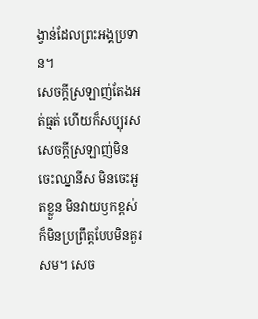ង្វាន់ដែលព្រះអង្គប្រទាន។
សេចក្តីស្រឡាញ់តែងអត់ធ្មត់ ហើយក៏សប្បុរស សេចក្តីស្រឡាញ់មិនចេះឈ្នានីស មិនចេះអួតខ្លួន មិនវាយឫកខ្ពស់ ក៏មិនប្រព្រឹត្តបែបមិនគួរសម។ សេច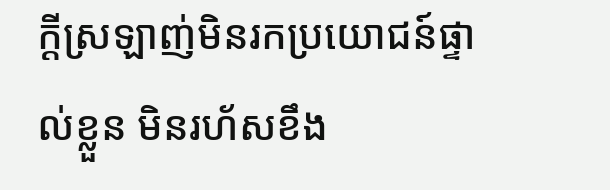ក្ដីស្រឡាញ់មិនរកប្រយោជន៍ផ្ទាល់ខ្លួន មិនរហ័សខឹង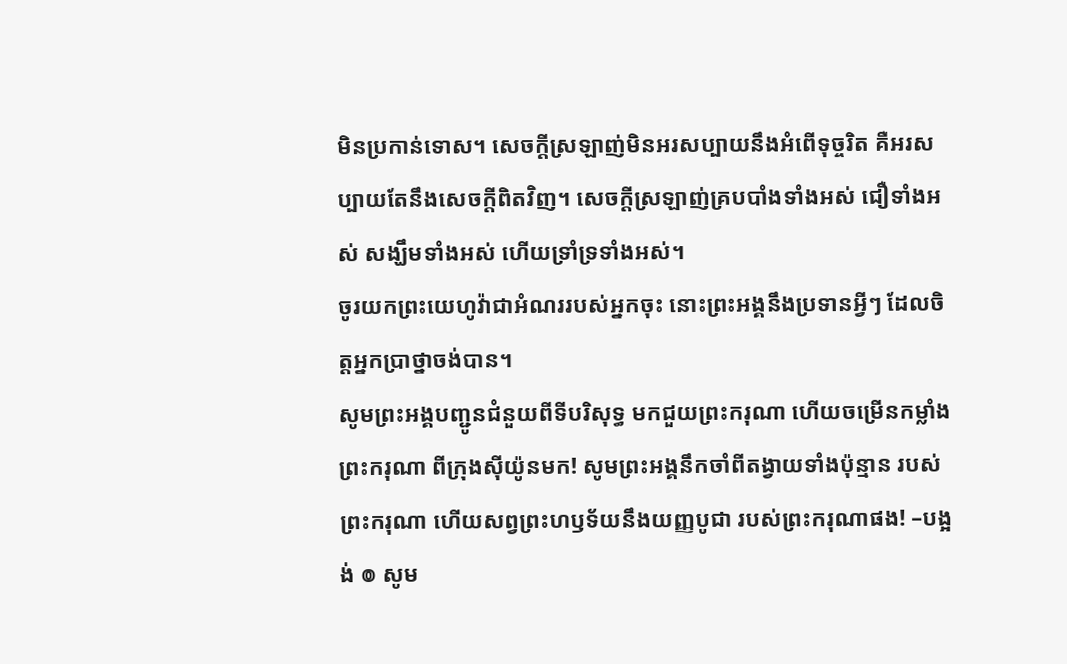មិនប្រកាន់ទោស។ សេចក្ដីស្រឡាញ់មិនអរសប្បាយនឹងអំពើទុច្ចរិត គឺអរសប្បាយតែនឹងសេចក្តីពិតវិញ។ សេចក្ដីស្រឡាញ់គ្របបាំងទាំងអស់ ជឿទាំងអស់ សង្ឃឹមទាំងអស់ ហើយទ្រាំទ្រទាំងអស់។
ចូរយកព្រះយេហូវ៉ាជាអំណររបស់អ្នកចុះ នោះព្រះអង្គនឹងប្រទានអ្វីៗ ដែលចិត្តអ្នកប្រាថ្នាចង់បាន។
សូមព្រះអង្គបញ្ជូនជំនួយពីទីបរិសុទ្ធ មកជួយព្រះករុណា ហើយចម្រើនកម្លាំងព្រះករុណា ពីក្រុងស៊ីយ៉ូនមក! សូមព្រះអង្គនឹកចាំពីតង្វាយទាំងប៉ុន្មាន របស់ព្រះករុណា ហើយសព្វព្រះហឫទ័យនឹងយញ្ញបូជា របស់ព្រះករុណាផង! –បង្អង់ ៙ សូម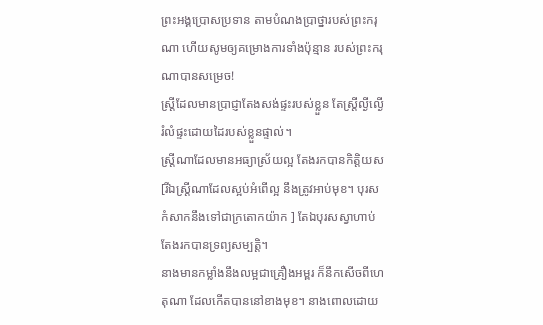ព្រះអង្គប្រោសប្រទាន តាមបំណងប្រាថ្នារបស់ព្រះករុណា ហើយសូមឲ្យគម្រោងការទាំងប៉ុន្មាន របស់ព្រះករុណាបានសម្រេច!
ស្ត្រីដែលមានប្រាជ្ញាតែងសង់ផ្ទះរបស់ខ្លួន តែស្ត្រីល្ងីល្ងើរំលំផ្ទះដោយដៃរបស់ខ្លួនផ្ទាល់។
ស្ត្រីណាដែលមានអធ្យាស្រ័យល្អ តែងរកបានកិត្តិយស [រីឯស្ត្រីណាដែលស្អប់អំពើល្អ នឹងត្រូវអាប់មុខ។ បុរសកំសាកនឹងទៅជាក្រតោកយ៉ាក ] តែឯបុរសស្វាហាប់តែងរកបានទ្រព្យសម្បត្តិ។
នាងមានកម្លាំងនឹងលម្អជាគ្រឿងអម្ពរ ក៏នឹកសើចពីហេតុណា ដែលកើតបាននៅខាងមុខ។ នាងពោលដោយ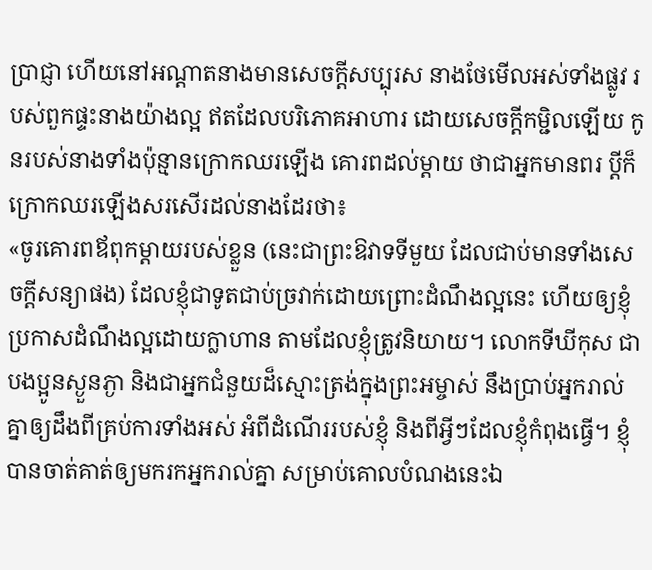ប្រាជ្ញា ហើយនៅអណ្ដាតនាងមានសេចក្ដីសប្បុរស នាងថែមើលអស់ទាំងផ្លូវ របស់ពួកផ្ទះនាងយ៉ាងល្អ ឥតដែលបរិភោគអាហារ ដោយសេចក្ដីកម្ជិលឡើយ កូនរបស់នាងទាំងប៉ុន្មានក្រោកឈរឡើង គោរពដល់ម្តាយ ថាជាអ្នកមានពរ ប្តីក៏ក្រោកឈរឡើងសរសើរដល់នាងដែរថា៖
«ចូរគោរពឪពុកម្ដាយរបស់ខ្លួន (នេះជាព្រះឱវាទទីមួយ ដែលជាប់មានទាំងសេចក្តីសន្យាផង) ដែលខ្ញុំជាទូតជាប់ច្រវាក់ដោយព្រោះដំណឹងល្អនេះ ហើយឲ្យខ្ញុំប្រកាសដំណឹងល្អដោយក្លាហាន តាមដែលខ្ញុំត្រូវនិយាយ។ លោកទីឃីកុស ជាបងប្អូនស្ងួនភ្ងា និងជាអ្នកជំនួយដ៏ស្មោះត្រង់ក្នុងព្រះអម្ចាស់ នឹងប្រាប់អ្នករាល់គ្នាឲ្យដឹងពីគ្រប់ការទាំងអស់ អំពីដំណើររបស់ខ្ញុំ និងពីអ្វីៗដែលខ្ញុំកំពុងធ្វើ។ ខ្ញុំបានចាត់គាត់ឲ្យមករកអ្នករាល់គ្នា សម្រាប់គោលបំណងនេះឯ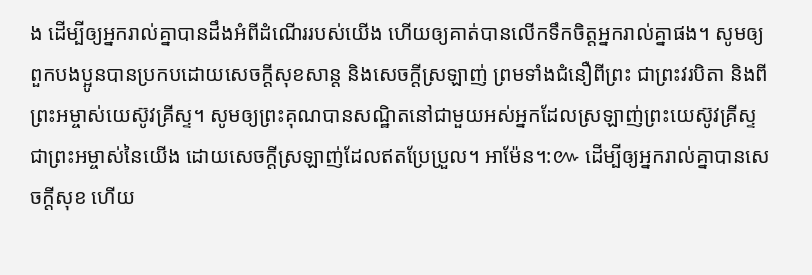ង ដើម្បីឲ្យអ្នករាល់គ្នាបានដឹងអំពីដំណើររបស់យើង ហើយឲ្យគាត់បានលើកទឹកចិត្តអ្នករាល់គ្នាផង។ សូមឲ្យពួកបងប្អូនបានប្រកបដោយសេចក្តីសុខសាន្ត និងសេចក្តីស្រឡាញ់ ព្រមទាំងជំនឿពីព្រះ ជាព្រះវរបិតា និងពីព្រះអម្ចាស់យេស៊ូវគ្រីស្ទ។ សូមឲ្យព្រះគុណបានសណ្ឋិតនៅជាមួយអស់អ្នកដែលស្រឡាញ់ព្រះយេស៊ូវគ្រីស្ទ ជាព្រះអម្ចាស់នៃយើង ដោយសេចក្ដីស្រឡាញ់ដែលឥតប្រែប្រួល។ អាម៉ែន។:៚ ដើម្បីឲ្យអ្នករាល់គ្នាបានសេចក្តីសុខ ហើយ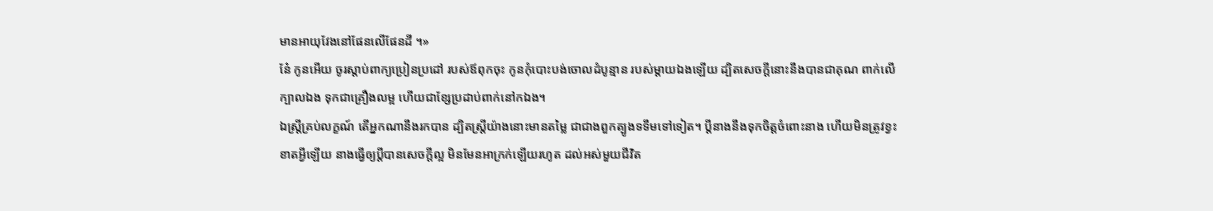មានអាយុវែងនៅផែនលើផែនដី ។»
នែ៎ កូនអើយ ចូរស្តាប់ពាក្យប្រៀនប្រដៅ របស់ឪពុកចុះ កូនកុំបោះបង់ចោលដំបូន្មាន របស់ម្តាយឯងឡើយ ដ្បិតសេចក្ដីនោះនឹងបានជាគុណ ពាក់លើក្បាលឯង ទុកជាគ្រឿងលម្អ ហើយជាខ្សែប្រដាប់ពាក់នៅកឯង។
ឯស្ត្រីគ្រប់លក្ខណ៍ តើអ្នកណានឹងរកបាន ដ្បិតស្ត្រីយ៉ាងនោះមានតម្លៃ ជាជាងពួកត្បូងទទឹមទៅទៀត។ ប្តីនាងនឹងទុកចិត្តចំពោះនាង ហើយមិនត្រូវខ្វះខាតអ្វីឡើយ នាងធ្វើឲ្យប្តីបានសេចក្ដីល្អ មិនមែនអាក្រក់ឡើយរហូត ដល់អស់មួយជីវិត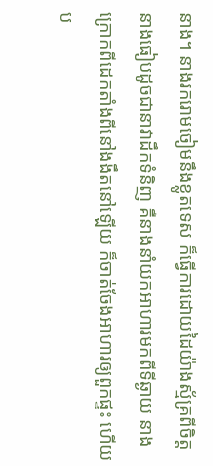នាង។ នាងរករោមចៀមនឹងខ្លូតទេស ក៏ធ្វើការដោយដៃយ៉ាងស្ម័គ្រពីចិត្ត នាងធៀបដូចជានាវាដឹកទំនិញ គឺនាងនាំយកអាហារមកពីទីឆ្ងាយ នាងក្រោកពីដេកតាំងពីនៅងងឹតនៅឡើយ ក៏ចាត់ចែងអាហារឲ្យពួកផ្ទះ ហើយប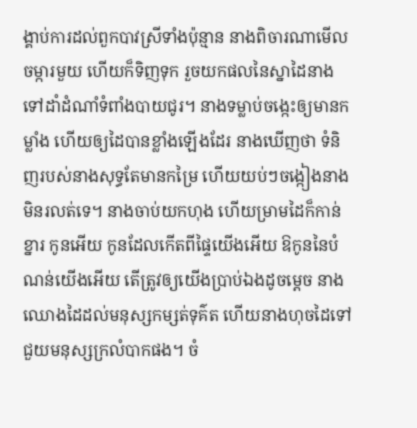ង្គាប់ការដល់ពួកបាវស្រីទាំងប៉ុន្មាន នាងពិចារណាមើលចម្ការមួយ ហើយក៏ទិញទុក រួចយកផលនៃស្នាដៃនាង ទៅដាំដំណាំទំពាំងបាយជូរ។ នាងទម្លាប់ចង្កេះឲ្យមានកម្លាំង ហើយឲ្យដៃបានខ្លាំងឡើងដែរ នាងឃើញថា ទំនិញរបស់នាងសុទ្ធតែមានកម្រៃ ហើយយប់ៗចង្កៀងនាងមិនរលត់ទេ។ នាងចាប់យកហុង ហើយម្រាមដៃក៏កាន់ខ្នារ កូនអើយ កូនដែលកើតពីផ្ទៃយើងអើយ ឱកូននៃបំណន់យើងអើយ តើត្រូវឲ្យយើងប្រាប់ឯងដូចម្តេច នាងឈោងដៃដល់មនុស្សកម្សត់ទុគ៌ត ហើយនាងហុចដៃទៅជួយមនុស្សក្រលំបាកផង។ ចំ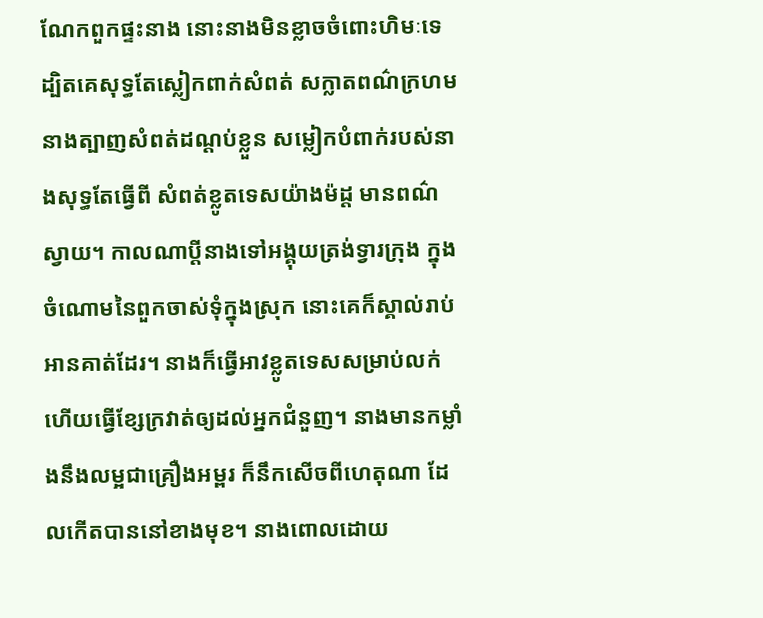ណែកពួកផ្ទះនាង នោះនាងមិនខ្លាចចំពោះហិមៈទេ ដ្បិតគេសុទ្ធតែស្លៀកពាក់សំពត់ សក្លាតពណ៌ក្រហម នាងត្បាញសំពត់ដណ្តប់ខ្លួន សម្លៀកបំពាក់របស់នាងសុទ្ធតែធ្វើពី សំពត់ខ្លូតទេសយ៉ាងម៉ដ្ត មានពណ៌ស្វាយ។ កាលណាប្តីនាងទៅអង្គុយត្រង់ទ្វារក្រុង ក្នុងចំណោមនៃពួកចាស់ទុំក្នុងស្រុក នោះគេក៏ស្គាល់រាប់អានគាត់ដែរ។ នាងក៏ធ្វើអាវខ្លូតទេសសម្រាប់លក់ ហើយធ្វើខ្សែក្រវាត់ឲ្យដល់អ្នកជំនួញ។ នាងមានកម្លាំងនឹងលម្អជាគ្រឿងអម្ពរ ក៏នឹកសើចពីហេតុណា ដែលកើតបាននៅខាងមុខ។ នាងពោលដោយ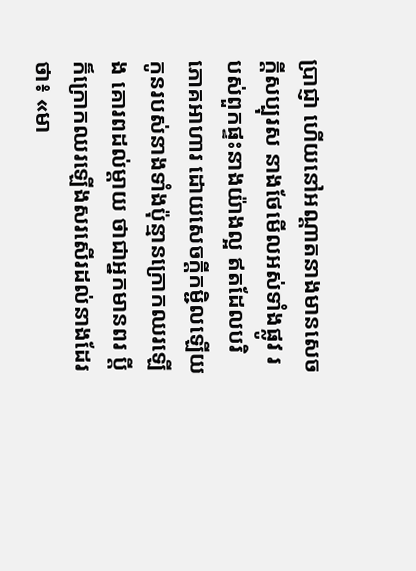ប្រាជ្ញា ហើយនៅអណ្ដាតនាងមានសេចក្ដីសប្បុរស នាងថែមើលអស់ទាំងផ្លូវ របស់ពួកផ្ទះនាងយ៉ាងល្អ ឥតដែលបរិភោគអាហារ ដោយសេចក្ដីកម្ជិលឡើយ កូនរបស់នាងទាំងប៉ុន្មានក្រោកឈរឡើង គោរពដល់ម្តាយ ថាជាអ្នកមានពរ ប្តីក៏ក្រោកឈរឡើងសរសើរដល់នាងដែរថា៖ «មា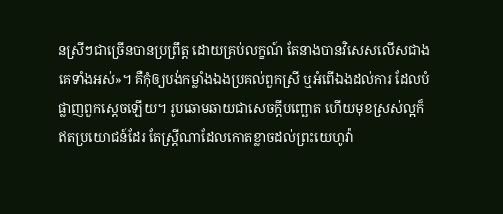នស្រីៗជាច្រើនបានប្រព្រឹត្ត ដោយគ្រប់លក្ខណ៍ តែនាងបានវិសេសលើសជាងគេទាំងអស់»។ គឺកុំឲ្យបង់កម្លាំងឯងប្រគល់ពួកស្រី ឬអំពើឯងដល់ការ ដែលបំផ្លាញពួកស្តេចឡើយ។ រូបឆោមឆាយជាសេចក្ដីបញ្ឆោត ហើយមុខស្រស់ល្អក៏ឥតប្រយោជន៍ដែរ តែស្ត្រីណាដែលកោតខ្លាចដល់ព្រះយេហូវ៉ា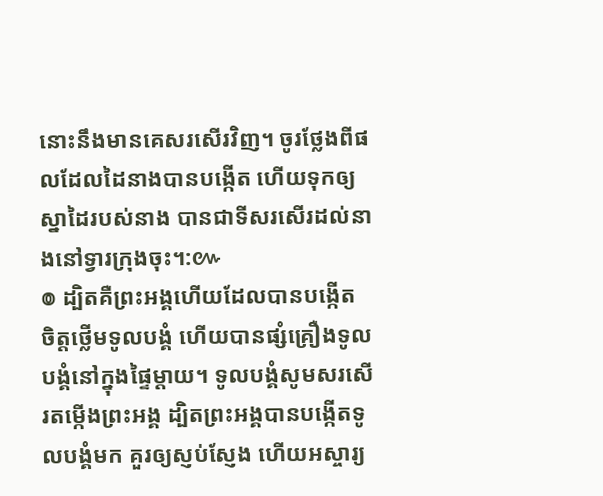នោះនឹងមានគេសរសើរវិញ។ ចូរថ្លែងពីផលដែលដៃនាងបានបង្កើត ហើយទុកឲ្យស្នាដៃរបស់នាង បានជាទីសរសើរដល់នាងនៅទ្វារក្រុងចុះ។:៚
៙ ដ្បិតគឺព្រះអង្គហើយដែលបានបង្កើត ចិត្តថ្លើមទូលបង្គំ ហើយបានផ្សំគ្រឿងទូលបង្គំនៅក្នុងផ្ទៃម្តាយ។ ទូលបង្គំសូមសរសើរតម្កើងព្រះអង្គ ដ្បិតព្រះអង្គបានបង្កើតទូលបង្គំមក គួរឲ្យស្ញប់ស្ញែង ហើយអស្ចារ្យ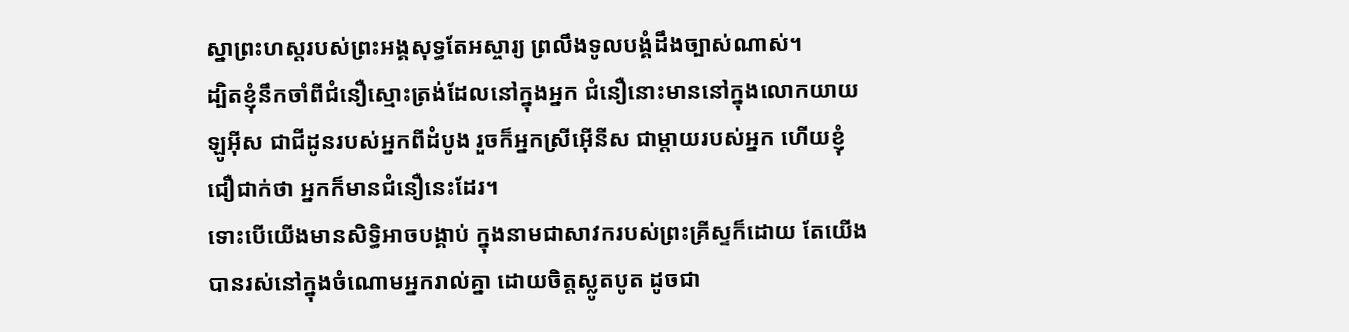ស្នាព្រះហស្តរបស់ព្រះអង្គសុទ្ធតែអស្ចារ្យ ព្រលឹងទូលបង្គំដឹងច្បាស់ណាស់។
ដ្បិតខ្ញុំនឹកចាំពីជំនឿស្មោះត្រង់ដែលនៅក្នុងអ្នក ជំនឿនោះមាននៅក្នុងលោកយាយឡូអ៊ីស ជាជីដូនរបស់អ្នកពីដំបូង រួចក៏អ្នកស្រីអ៊ើនីស ជាម្តាយរបស់អ្នក ហើយខ្ញុំជឿជាក់ថា អ្នកក៏មានជំនឿនេះដែរ។
ទោះបើយើងមានសិទ្ធិអាចបង្គាប់ ក្នុងនាមជាសាវករបស់ព្រះគ្រីស្ទក៏ដោយ តែយើងបានរស់នៅក្នុងចំណោមអ្នករាល់គ្នា ដោយចិត្តស្លូតបូត ដូចជា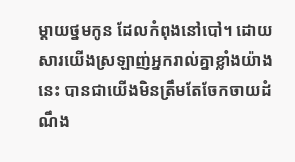ម្តាយថ្នមកូន ដែលកំពុងនៅបៅ។ ដោយសារយើងស្រឡាញ់អ្នករាល់គ្នាខ្លាំងយ៉ាងនេះ បានជាយើងមិនត្រឹមតែចែកចាយដំណឹង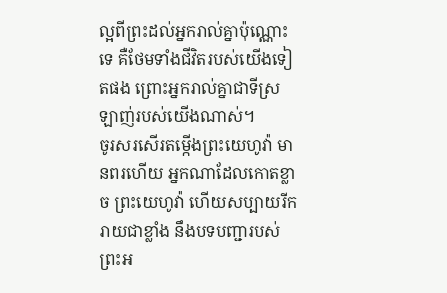ល្អពីព្រះដល់អ្នករាល់គ្នាប៉ុណ្ណោះទេ គឺថែមទាំងជីវិតរបស់យើងទៀតផង ព្រោះអ្នករាល់គ្នាជាទីស្រឡាញ់របស់យើងណាស់។
ចូរសរសើរតម្កើងព្រះយេហូវ៉ា មានពរហើយ អ្នកណាដែលកោតខ្លាច ព្រះយេហូវ៉ា ហើយសប្បាយរីករាយជាខ្លាំង នឹងបទបញ្ជារបស់ព្រះអ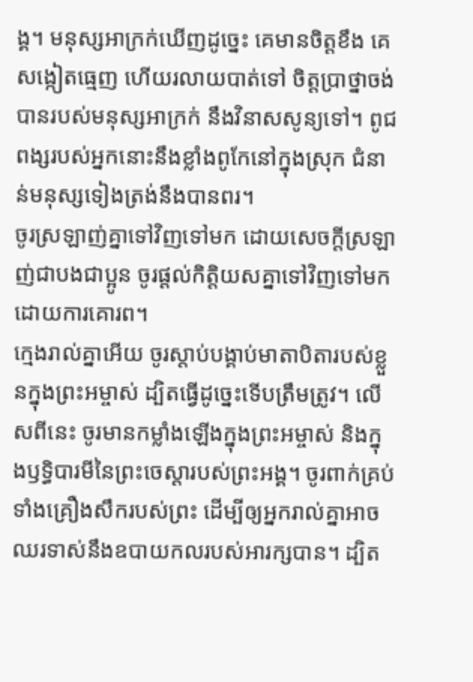ង្គ។ មនុស្សអាក្រក់ឃើញដូច្នេះ គេមានចិត្តខឹង គេសង្កៀតធ្មេញ ហើយរលាយបាត់ទៅ ចិត្តប្រាថ្នាចង់បានរបស់មនុស្សអាក្រក់ នឹងវិនាសសូន្យទៅ។ ពូជពង្សរបស់អ្នកនោះនឹងខ្លាំងពូកែនៅក្នុងស្រុក ជំនាន់មនុស្សទៀងត្រង់នឹងបានពរ។
ចូរស្រឡាញ់គ្នាទៅវិញទៅមក ដោយសេចក្ដីស្រឡាញ់ជាបងជាប្អូន ចូរផ្តល់កិត្តិយសគ្នាទៅវិញទៅមក ដោយការគោរព។
ក្មេងរាល់គ្នាអើយ ចូរស្តាប់បង្គាប់មាតាបិតារបស់ខ្លួនក្នុងព្រះអម្ចាស់ ដ្បិតធ្វើដូច្នេះទើបត្រឹមត្រូវ។ លើសពីនេះ ចូរមានកម្លាំងឡើងក្នុងព្រះអម្ចាស់ និងក្នុងឫទ្ធិបារមីនៃព្រះចេស្តារបស់ព្រះអង្គ។ ចូរពាក់គ្រប់ទាំងគ្រឿងសឹករបស់ព្រះ ដើម្បីឲ្យអ្នករាល់គ្នាអាចឈរទាស់នឹងឧបាយកលរបស់អារក្សបាន។ ដ្បិត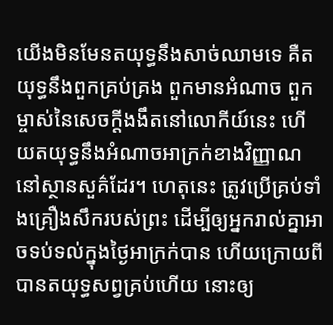យើងមិនមែនតយុទ្ធនឹងសាច់ឈាមទេ គឺតយុទ្ធនឹងពួកគ្រប់គ្រង ពួកមានអំណាច ពួកម្ចាស់នៃសេចក្តីងងឹតនៅលោកីយ៍នេះ ហើយតយុទ្ធនឹងអំណាចអាក្រក់ខាងវិញ្ញាណនៅស្ថានសួគ៌ដែរ។ ហេតុនេះ ត្រូវប្រើគ្រប់ទាំងគ្រឿងសឹករបស់ព្រះ ដើម្បីឲ្យអ្នករាល់គ្នាអាចទប់ទល់ក្នុងថ្ងៃអាក្រក់បាន ហើយក្រោយពីបានតយុទ្ធសព្វគ្រប់ហើយ នោះឲ្យ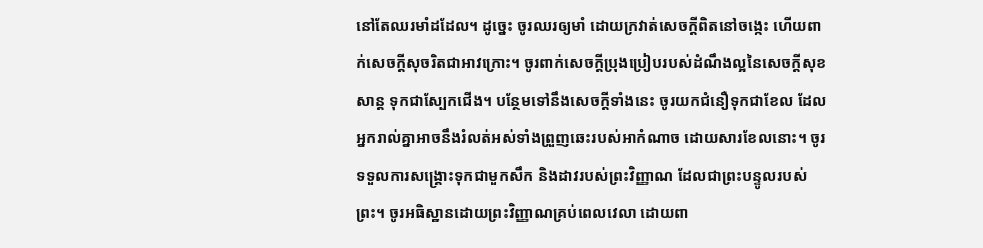នៅតែឈរមាំដដែល។ ដូច្នេះ ចូរឈរឲ្យមាំ ដោយក្រវាត់សេចក្តីពិតនៅចង្កេះ ហើយពាក់សេចក្តីសុចរិតជាអាវក្រោះ។ ចូរពាក់សេចក្ដីប្រុងប្រៀបរបស់ដំណឹងល្អនៃសេចក្តីសុខសាន្ត ទុកជាស្បែកជើង។ បន្ថែមទៅនឹងសេចក្ដីទាំងនេះ ចូរយកជំនឿទុកជាខែល ដែលអ្នករាល់គ្នាអាចនឹងរំលត់អស់ទាំងព្រួញឆេះរបស់អាកំណាច ដោយសារខែលនោះ។ ចូរទទួលការសង្គ្រោះទុកជាមួកសឹក និងដាវរបស់ព្រះវិញ្ញាណ ដែលជាព្រះបន្ទូលរបស់ព្រះ។ ចូរអធិស្ឋានដោយព្រះវិញ្ញាណគ្រប់ពេលវេលា ដោយពា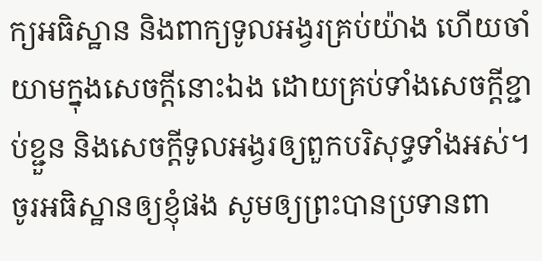ក្យអធិស្ឋាន និងពាក្យទូលអង្វរគ្រប់យ៉ាង ហើយចាំយាមក្នុងសេចក្តីនោះឯង ដោយគ្រប់ទាំងសេចក្តីខ្ជាប់ខ្ជួន និងសេចក្តីទូលអង្វរឲ្យពួកបរិសុទ្ធទាំងអស់។ ចូរអធិស្ឋានឲ្យខ្ញុំផង សូមឲ្យព្រះបានប្រទានពា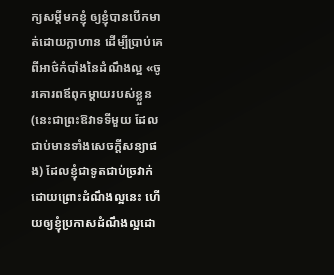ក្យសម្ដីមកខ្ញុំ ឲ្យខ្ញុំបានបើកមាត់ដោយក្លាហាន ដើម្បីប្រាប់គេពីអាថ៌កំបាំងនៃដំណឹងល្អ «ចូរគោរពឪពុកម្ដាយរបស់ខ្លួន (នេះជាព្រះឱវាទទីមួយ ដែលជាប់មានទាំងសេចក្តីសន្យាផង) ដែលខ្ញុំជាទូតជាប់ច្រវាក់ដោយព្រោះដំណឹងល្អនេះ ហើយឲ្យខ្ញុំប្រកាសដំណឹងល្អដោ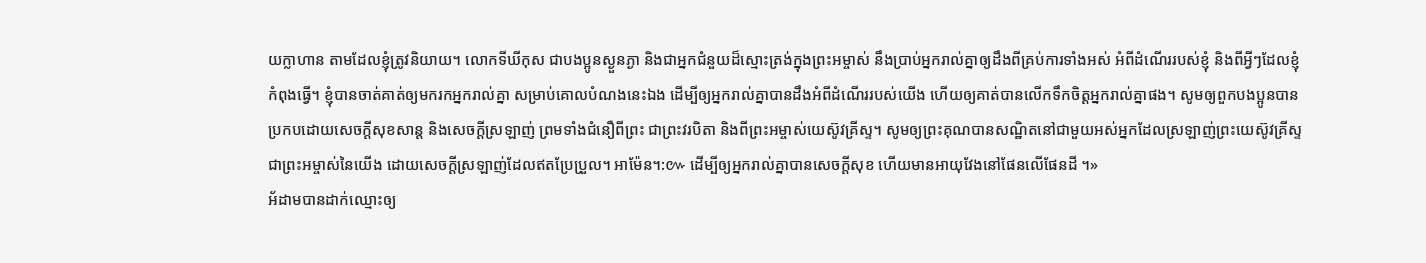យក្លាហាន តាមដែលខ្ញុំត្រូវនិយាយ។ លោកទីឃីកុស ជាបងប្អូនស្ងួនភ្ងា និងជាអ្នកជំនួយដ៏ស្មោះត្រង់ក្នុងព្រះអម្ចាស់ នឹងប្រាប់អ្នករាល់គ្នាឲ្យដឹងពីគ្រប់ការទាំងអស់ អំពីដំណើររបស់ខ្ញុំ និងពីអ្វីៗដែលខ្ញុំកំពុងធ្វើ។ ខ្ញុំបានចាត់គាត់ឲ្យមករកអ្នករាល់គ្នា សម្រាប់គោលបំណងនេះឯង ដើម្បីឲ្យអ្នករាល់គ្នាបានដឹងអំពីដំណើររបស់យើង ហើយឲ្យគាត់បានលើកទឹកចិត្តអ្នករាល់គ្នាផង។ សូមឲ្យពួកបងប្អូនបានប្រកបដោយសេចក្តីសុខសាន្ត និងសេចក្តីស្រឡាញ់ ព្រមទាំងជំនឿពីព្រះ ជាព្រះវរបិតា និងពីព្រះអម្ចាស់យេស៊ូវគ្រីស្ទ។ សូមឲ្យព្រះគុណបានសណ្ឋិតនៅជាមួយអស់អ្នកដែលស្រឡាញ់ព្រះយេស៊ូវគ្រីស្ទ ជាព្រះអម្ចាស់នៃយើង ដោយសេចក្ដីស្រឡាញ់ដែលឥតប្រែប្រួល។ អាម៉ែន។:៚ ដើម្បីឲ្យអ្នករាល់គ្នាបានសេចក្តីសុខ ហើយមានអាយុវែងនៅផែនលើផែនដី ។»
អ័ដាមបានដាក់ឈ្មោះឲ្យ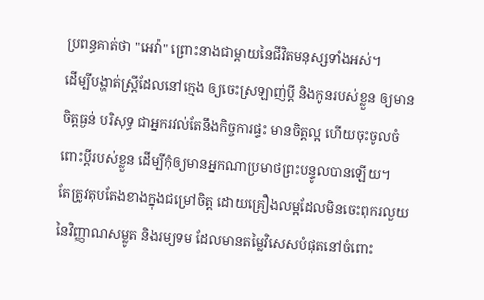ប្រពន្ធគាត់ថា "អេវ៉ា" ព្រោះនាងជាម្តាយនៃជីវិតមនុស្សទាំងអស់។
ដើម្បីបង្ហាត់ស្ត្រីដែលនៅក្មេង ឲ្យចេះស្រឡាញ់ប្តី និងកូនរបស់ខ្លួន ឲ្យមានចិត្តធ្ងន់ បរិសុទ្ធ ជាអ្នករវល់តែនឹងកិច្ចការផ្ទះ មានចិត្តល្អ ហើយចុះចូលចំពោះប្តីរបស់ខ្លួន ដើម្បីកុំឲ្យមានអ្នកណាប្រមាថព្រះបន្ទូលបានឡើយ។
តែត្រូវតុបតែងខាងក្នុងជម្រៅចិត្ត ដោយគ្រឿងលម្អដែលមិនចេះពុករលួយនៃវិញ្ញាណសម្លូត និងរម្យទម ដែលមានតម្លៃវិសេសបំផុតនៅចំពោះ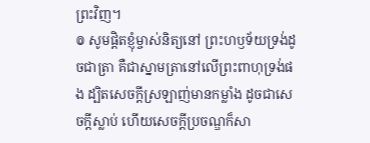ព្រះវិញ។
៙ សូមផ្ដិតខ្ញុំម្ចាស់និត្យនៅ ព្រះហឫទ័យទ្រង់ដូចជាត្រា គឺជាស្នាមត្រានៅលើព្រះពាហុទ្រង់ផង ដ្បិតសេចក្ដីស្រឡាញ់មានកម្លាំង ដូចជាសេចក្ដីស្លាប់ ហើយសេចក្ដីប្រចណ្ឌក៏សា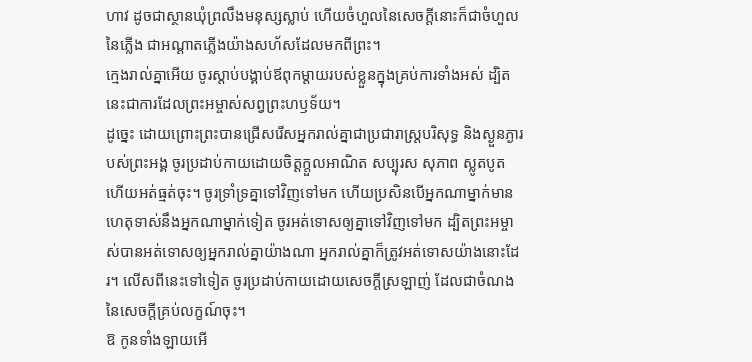ហាវ ដូចជាស្ថានឃុំព្រលឹងមនុស្សស្លាប់ ហើយចំហួលនៃសេចក្ដីនោះក៏ជាចំហួលនៃភ្លើង ជាអណ្ដាតភ្លើងយ៉ាងសហ័សដែលមកពីព្រះ។
ក្មេងរាល់គ្នាអើយ ចូរស្តាប់បង្គាប់ឪពុកម្តាយរបស់ខ្លួនក្នុងគ្រប់ការទាំងអស់ ដ្បិតនេះជាការដែលព្រះអម្ចាស់សព្វព្រះហឫទ័យ។
ដូច្នេះ ដោយព្រោះព្រះបានជ្រើសរើសអ្នករាល់គ្នាជាប្រជារាស្រ្តបរិសុទ្ធ និងស្ងួនភ្ងារបស់ព្រះអង្គ ចូរប្រដាប់កាយដោយចិត្តក្តួលអាណិត សប្បុរស សុភាព ស្លូតបូត ហើយអត់ធ្មត់ចុះ។ ចូរទ្រាំទ្រគ្នាទៅវិញទៅមក ហើយប្រសិនបើអ្នកណាម្នាក់មានហេតុទាស់នឹងអ្នកណាម្នាក់ទៀត ចូរអត់ទោសឲ្យគ្នាទៅវិញទៅមក ដ្បិតព្រះអម្ចាស់បានអត់ទោសឲ្យអ្នករាល់គ្នាយ៉ាងណា អ្នករាល់គ្នាក៏ត្រូវអត់ទោសយ៉ាងនោះដែរ។ លើសពីនេះទៅទៀត ចូរប្រដាប់កាយដោយសេចក្តីស្រឡាញ់ ដែលជាចំណងនៃសេចក្តីគ្រប់លក្ខណ៍ចុះ។
ឱ កូនទាំងឡាយអើ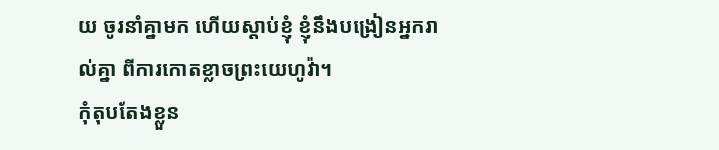យ ចូរនាំគ្នាមក ហើយស្តាប់ខ្ញុំ ខ្ញុំនឹងបង្រៀនអ្នករាល់គ្នា ពីការកោតខ្លាចព្រះយេហូវ៉ា។
កុំតុបតែងខ្លួន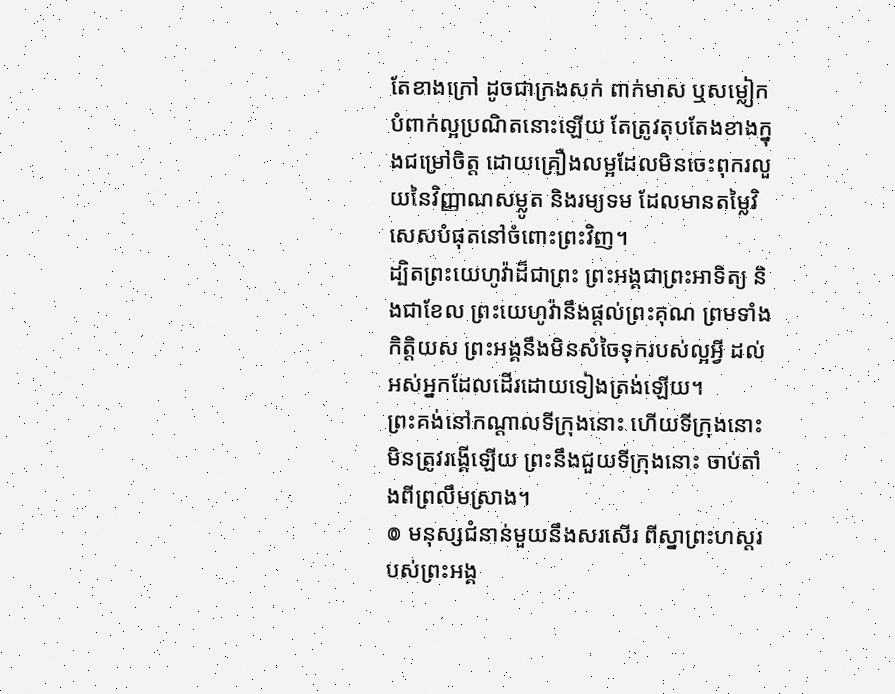តែខាងក្រៅ ដូចជាក្រងសក់ ពាក់មាស ឬសម្លៀកបំពាក់ល្អប្រណិតនោះឡើយ តែត្រូវតុបតែងខាងក្នុងជម្រៅចិត្ត ដោយគ្រឿងលម្អដែលមិនចេះពុករលួយនៃវិញ្ញាណសម្លូត និងរម្យទម ដែលមានតម្លៃវិសេសបំផុតនៅចំពោះព្រះវិញ។
ដ្បិតព្រះយេហូវ៉ាដ៏ជាព្រះ ព្រះអង្គជាព្រះអាទិត្យ និងជាខែល ព្រះយេហូវ៉ានឹងផ្តល់ព្រះគុណ ព្រមទាំងកិត្តិយស ព្រះអង្គនឹងមិនសំចៃទុករបស់ល្អអ្វី ដល់អស់អ្នកដែលដើរដោយទៀងត្រង់ឡើយ។
ព្រះគង់នៅកណ្ដាលទីក្រុងនោះ ហើយទីក្រុងនោះមិនត្រូវរង្គើឡើយ ព្រះនឹងជួយទីក្រុងនោះ ចាប់តាំងពីព្រលឹមស្រាង។
៙ មនុស្សជំនាន់មួយនឹងសរសើរ ពីស្នាព្រះហស្ដរបស់ព្រះអង្គ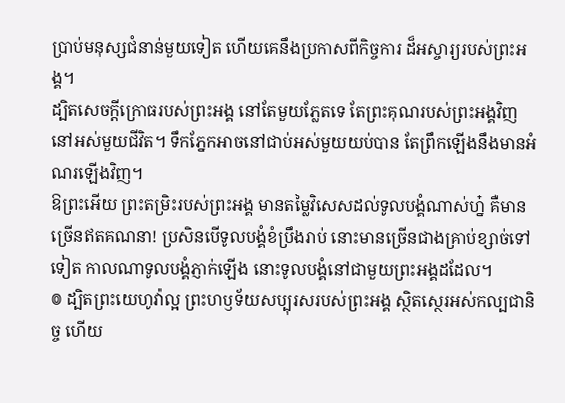ប្រាប់មនុស្សជំនាន់មួយទៀត ហើយគេនឹងប្រកាសពីកិច្ចការ ដ៏អស្ចារ្យរបស់ព្រះអង្គ។
ដ្បិតសេចក្ដីក្រោធរបស់ព្រះអង្គ នៅតែមួយភ្លែតទេ តែព្រះគុណរបស់ព្រះអង្គវិញ នៅអស់មួយជីវិត។ ទឹកភ្នែកអាចនៅជាប់អស់មួយយប់បាន តែព្រឹកឡើងនឹងមានអំណរឡើងវិញ។
ឱព្រះអើយ ព្រះតម្រិះរបស់ព្រះអង្គ មានតម្លៃវិសេសដល់ទូលបង្គំណាស់ហ្ន៎ គឺមានច្រើនឥតគណនា! ប្រសិនបើទូលបង្គំខំប្រឹងរាប់ នោះមានច្រើនជាងគ្រាប់ខ្សាច់ទៅទៀត កាលណាទូលបង្គំភ្ញាក់ឡើង នោះទូលបង្គំនៅជាមួយព្រះអង្គដដែល។
៙ ដ្បិតព្រះយេហូវ៉ាល្អ ព្រះហឫទ័យសប្បុរសរបស់ព្រះអង្គ ស្ថិតស្ថេរអស់កល្បជានិច្ច ហើយ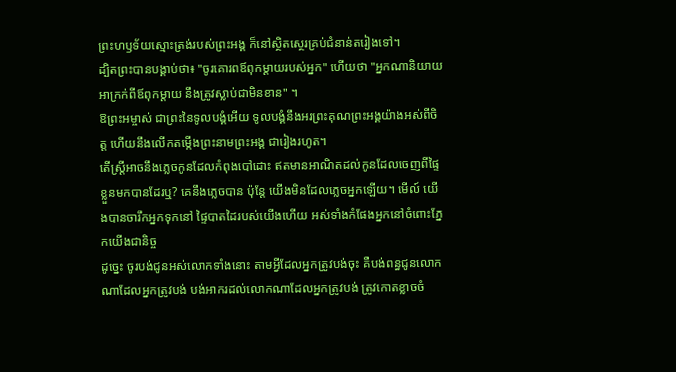ព្រះហឫទ័យស្មោះត្រង់របស់ព្រះអង្គ ក៏នៅស្ថិតស្ថេរគ្រប់ជំនាន់តរៀងទៅ។
ដ្បិតព្រះបានបង្គាប់ថា៖ "ចូរគោរពឪពុកម្តាយរបស់អ្នក" ហើយថា "អ្នកណានិយាយអាក្រក់ពីឪពុកម្តាយ នឹងត្រូវស្លាប់ជាមិនខាន" ។
ឱព្រះអម្ចាស់ ជាព្រះនៃទូលបង្គំអើយ ទូលបង្គំនឹងអរព្រះគុណព្រះអង្គយ៉ាងអស់ពីចិត្ត ហើយនឹងលើកតម្កើងព្រះនាមព្រះអង្គ ជារៀងរហូត។
តើស្ត្រីអាចនឹងភ្លេចកូនដែលកំពុងបៅដោះ ឥតមានអាណិតដល់កូនដែលចេញពីផ្ទៃខ្លួនមកបានដែរឬ? គេនឹងភ្លេចបាន ប៉ុន្តែ យើងមិនដែលភ្លេចអ្នកឡើយ។ មើល៍ យើងបានចារឹកអ្នកទុកនៅ ផ្ទៃបាតដៃរបស់យើងហើយ អស់ទាំងកំផែងអ្នកនៅចំពោះភ្នែកយើងជានិច្ច
ដូច្នេះ ចូរបង់ជូនអស់លោកទាំងនោះ តាមអ្វីដែលអ្នកត្រូវបង់ចុះ គឺបង់ពន្ធជូនលោកណាដែលអ្នកត្រូវបង់ បង់អាករដល់លោកណាដែលអ្នកត្រូវបង់ ត្រូវកោតខ្លាចចំ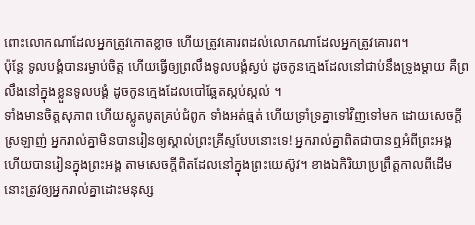ពោះលោកណាដែលអ្នកត្រូវកោតខ្លាច ហើយត្រូវគោរពដល់លោកណាដែលអ្នកត្រូវគោរព។
ប៉ុន្ដែ ទូលបង្គំបានរម្ងាប់ចិត្ត ហើយធ្វើឲ្យព្រលឹងទូលបង្គំស្ងប់ ដូចកូនក្មេងដែលនៅជាប់នឹងទ្រូងម្តាយ គឺព្រលឹងនៅក្នុងខ្លួនទូលបង្គំ ដូចកូនក្មេងដែលបៅឆ្អែតស្កប់ស្កល់ ។
ទាំងមានចិត្តសុភាព ហើយស្លូតបូតគ្រប់ជំពូក ទាំងអត់ធ្មត់ ហើយទ្រាំទ្រគ្នាទៅវិញទៅមក ដោយសេចក្ដីស្រឡាញ់ អ្នករាល់គ្នាមិនបានរៀនឲ្យស្គាល់ព្រះគ្រីស្ទបែបនោះទេ! អ្នករាល់គ្នាពិតជាបានឮអំពីព្រះអង្គ ហើយបានរៀនក្នុងព្រះអង្គ តាមសេចក្តីពិតដែលនៅក្នុងព្រះយេស៊ូវ។ ខាងឯកិរិយាប្រព្រឹត្តកាលពីដើម នោះត្រូវឲ្យអ្នករាល់គ្នាដោះមនុស្ស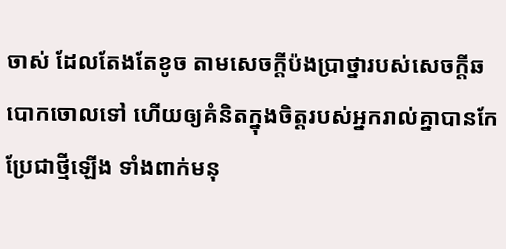ចាស់ ដែលតែងតែខូច តាមសេចក្តីប៉ងប្រាថ្នារបស់សេចក្តីឆបោកចោលទៅ ហើយឲ្យគំនិតក្នុងចិត្តរបស់អ្នករាល់គ្នាបានកែប្រែជាថ្មីឡើង ទាំងពាក់មនុ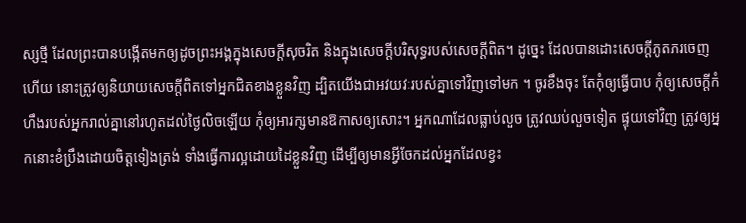ស្សថ្មី ដែលព្រះបានបង្កើតមកឲ្យដូចព្រះអង្គក្នុងសេចក្តីសុចរិត និងក្នុងសេចក្តីបរិសុទ្ធរបស់សេចក្តីពិត។ ដូច្នេះ ដែលបានដោះសេចក្តីភូតភរចេញហើយ នោះត្រូវឲ្យនិយាយសេចក្តីពិតទៅអ្នកជិតខាងខ្លួនវិញ ដ្បិតយើងជាអវយវៈរបស់គ្នាទៅវិញទៅមក ។ ចូរខឹងចុះ តែកុំឲ្យធ្វើបាប កុំឲ្យសេចក្តីកំហឹងរបស់អ្នករាល់គ្នានៅរហូតដល់ថ្ងៃលិចឡើយ កុំឲ្យអារក្សមានឱកាសឲ្យសោះ។ អ្នកណាដែលធ្លាប់លួច ត្រូវឈប់លួចទៀត ផ្ទុយទៅវិញ ត្រូវឲ្យអ្នកនោះខំប្រឹងដោយចិត្តទៀងត្រង់ ទាំងធ្វើការល្អដោយដៃខ្លួនវិញ ដើម្បីឲ្យមានអ្វីចែកដល់អ្នកដែលខ្វះ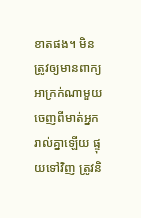ខាតផង។ មិនត្រូវឲ្យមានពាក្យអាក្រក់ណាមួយចេញពីមាត់អ្នករាល់គ្នាឡើយ ផ្ទុយទៅវិញ ត្រូវនិ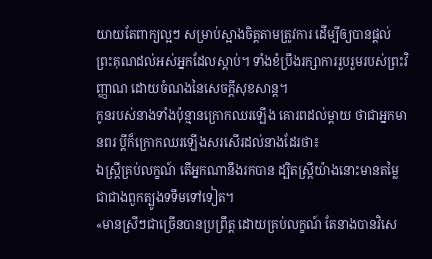យាយតែពាក្យល្អៗ សម្រាប់ស្អាងចិត្តតាមត្រូវការ ដើម្បីឲ្យបានផ្តល់ព្រះគុណដល់អស់អ្នកដែលស្តាប់។ ទាំងខំប្រឹងរក្សាការរួបរួមរបស់ព្រះវិញ្ញាណ ដោយចំណងនៃសេចក្ដីសុខសាន្ត។
កូនរបស់នាងទាំងប៉ុន្មានក្រោកឈរឡើង គោរពដល់ម្តាយ ថាជាអ្នកមានពរ ប្តីក៏ក្រោកឈរឡើងសរសើរដល់នាងដែរថា៖
ឯស្ត្រីគ្រប់លក្ខណ៍ តើអ្នកណានឹងរកបាន ដ្បិតស្ត្រីយ៉ាងនោះមានតម្លៃ ជាជាងពួកត្បូងទទឹមទៅទៀត។
«មានស្រីៗជាច្រើនបានប្រព្រឹត្ត ដោយគ្រប់លក្ខណ៍ តែនាងបានវិសេ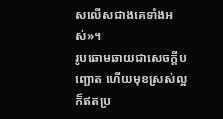សលើសជាងគេទាំងអស់»។
រូបឆោមឆាយជាសេចក្ដីបញ្ឆោត ហើយមុខស្រស់ល្អក៏ឥតប្រ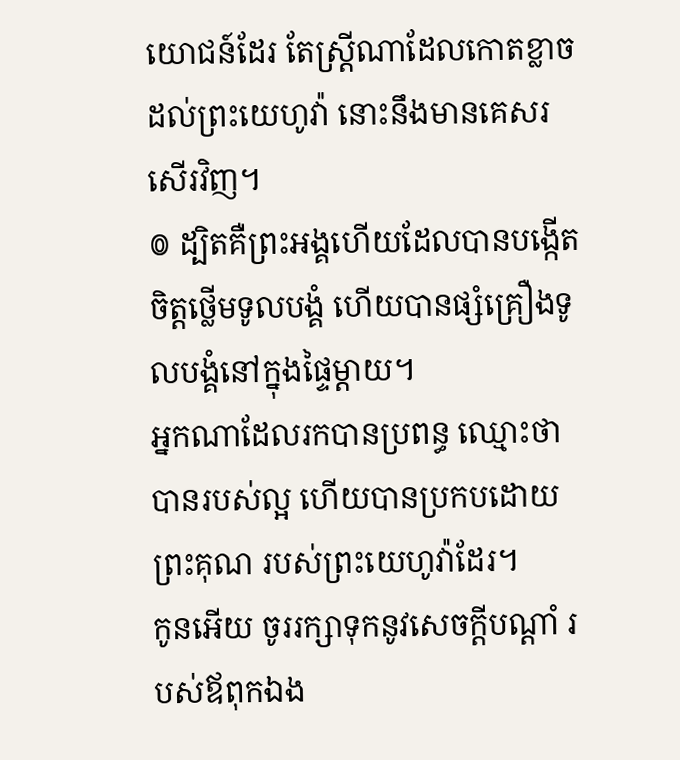យោជន៍ដែរ តែស្ត្រីណាដែលកោតខ្លាចដល់ព្រះយេហូវ៉ា នោះនឹងមានគេសរសើរវិញ។
៙ ដ្បិតគឺព្រះអង្គហើយដែលបានបង្កើត ចិត្តថ្លើមទូលបង្គំ ហើយបានផ្សំគ្រឿងទូលបង្គំនៅក្នុងផ្ទៃម្តាយ។
អ្នកណាដែលរកបានប្រពន្ធ ឈ្មោះថាបានរបស់ល្អ ហើយបានប្រកបដោយព្រះគុណ របស់ព្រះយេហូវ៉ាដែរ។
កូនអើយ ចូររក្សាទុកនូវសេចក្ដីបណ្ដាំ របស់ឪពុកឯង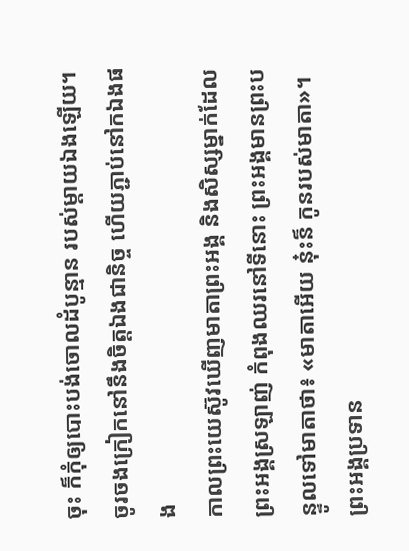ចុះ ក៏កុំឲ្យបោះបង់ចោលដំបូន្មាន របស់ម្តាយឯងឡើយ។ ចូរចងក្រៀកនៅនឹងចិត្តឯងជានិច្ច ហើយភ្ជាប់នៅកឯងផង
កាលព្រះយេស៊ូវឃើញមាតាព្រះអង្គ និងសិស្សម្នាក់ដែលព្រះអង្គស្រឡាញ់ កំពុងឈរនៅទីនោះ ព្រះអង្គមានព្រះបន្ទូលទៅមាតាថា៖ «មាតាអើយ ន៎ុះន៏ កូនរបស់មាតា»។
ព្រះអង្គប្រទាន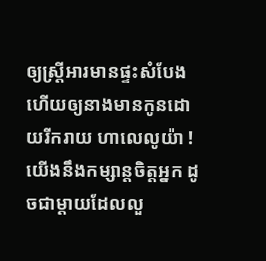ឲ្យស្ត្រីអារមានផ្ទះសំបែង ហើយឲ្យនាងមានកូនដោយរីករាយ ហាលេលូយ៉ា !
យើងនឹងកម្សាន្តចិត្តអ្នក ដូចជាម្តាយដែលលួ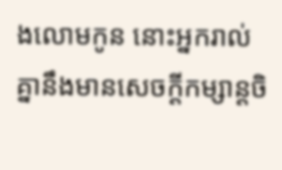ងលោមកូន នោះអ្នករាល់គ្នានឹងមានសេចក្ដីកម្សាន្តចិ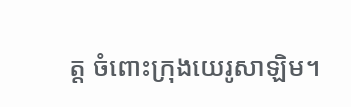ត្ត ចំពោះក្រុងយេរូសាឡិម។